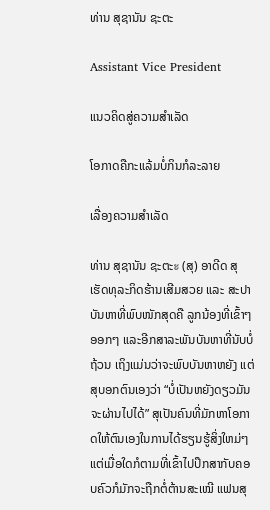ທ່ານ ສຸຊານັນ ຊະຕະ

Assistant Vice President

ແນວຄິດສູ່ຄວາມສໍາເລັດ

ໂອກາດຄືກະແລ້ມບໍ່ກິນກໍລະລາຍ

ເລື່ອງຄວາມສໍາເລັດ

ທ່ານ ສຸຊານັນ ຊະຕະะ (ສຸ) ອາດີດ ສຸເຮັດທຸລະກິດຮ້ານເສີມສວຍ ແລະ ສະປາ ບັນຫາທີ່ພົບໜັກສຸດຄື ລູກນ້ອງທີ່ເຂົ້າໆ ອອກໆ ແລະອີກສາລະພັນບັນຫາທີ່ນັບບໍ່ຖ້ວນ ເຖິງແມ່ນວ່າຈະພົບບັນຫາຫຍັງ ແຕ່ສຸບອກຕົນເອງວ່າ “ບໍ່ເປັນຫຍັງດຽວມັນຈະຜ່ານໄປໄດ້” ສຸເປັນຄົນທີ່ມັກຫາໂອກາດໃຫ້ຕົນເອງໃນການໄດ້ຮຽນຮູ້ສິ່ງໃຫມ່ໆ ແຕ່ເມື່ອໃດກໍຕາມທີ່ເຂົ້າໄປປຶກສາກັບຄອບຄົວກໍມັກຈະຖືກຕໍ່ຕ້ານສະເໝີ ແຟນສຸ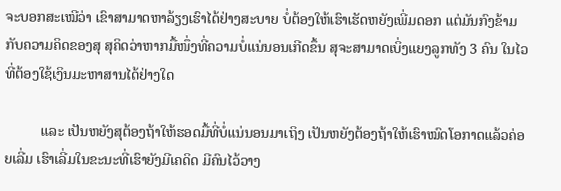ຈະບອກສະເໝີວ່າ ເຂົາສາມາດຫາລ້ຽງເຮົາໄດ້ຢ່າງສະບາຍ ບໍ່ຕ້ອງໃຫ້ເຮົາເຮັດຫຍັງເພີ່ມດອກ ແຕ່ມັນກົງຂ້າມກັບຄວາມຄິດຂອງສຸ ສຸຄິດວ່າຫາກມື້ໜຶ່ງທີ່ຄວາມບໍ່ແນ່ນອນເກີດຂຶ້ນ ສຸຈະສາມາດເບິ່ງແຍງລູກທັງ 3 ຄົນ ໃນໄວທີ່ຕ້ອງໃຊ້ເງິນມະຫາສານໄດ້ຢ່າງໃດ

          ແລະ ເປັນຫຍັງສຸຕ້ອງຖ້າໃຫ້ຮອດມື້ທີ່ບໍ່ແນ່ນອນມາເຖິງ ເປັນຫຍັງຕ້ອງຖ້າໃຫ້ເຮົາໝົດໂອກາດແລ້ວຄ່ອຍເລີ່ມ ເຮົາເລີ່ມໃນຂະນະທີ່ເຮົາຍັງມີເຄດິດ ມີຄົນໄວ້ວາງ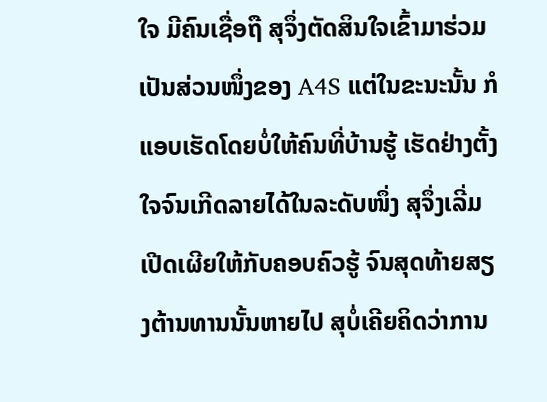ໃຈ ມີຄົນເຊື່ອຖື ສຸຈຶ່ງຕັດສິນໃຈເຂົ້າມາຮ່ວມເປັນສ່ວນໜຶ່ງຂອງ A4S ແຕ່ໃນຂະນະນັ້ນ ກໍແອບເຮັດໂດຍບໍ່ໃຫ້ຄົນທີ່ບ້ານຮູ້ ເຮັດຢ່າງຕັ້ງໃຈຈົນເກີດລາຍໄດ້ໃນລະດັບໜຶ່ງ ສຸຈຶ່ງເລີ່ມເປີດເຜີຍໃຫ້ກັບຄອບຄົວຮູ້ ຈົນສຸດທ້າຍສຽງຕ້ານທານນັ້ນຫາຍໄປ ສຸບໍ່ເຄີຍຄິດວ່າການ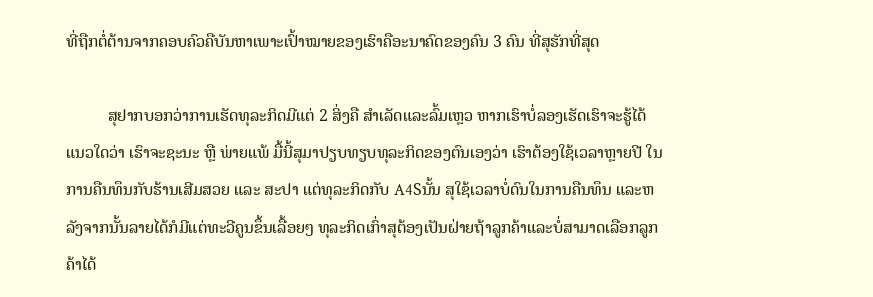ທີ່ຖືກຕໍ່ຕ້ານຈາກຄອບຄົວຄືບັນຫາເພາະເປົ້າໝາຍຂອງເຮົາຄືອະນາຄົດຂອງຄົນ 3 ຄົນ ທີ່ສຸຮັກທີ່ສຸດ

          ສຸຢາກບອກວ່າການເຮັດທຸລະກິດມີແຕ່ 2 ສິ່ງຄື ສໍາເລັດແລະລົ້ມເຫຼວ ຫາກເຮົາບໍ່ລອງເຮັດເຮົາຈະຮູ້ໄດ້ແນວໃດວ່າ ເຮົາຈະຊະນະ ຫຼື ພ່າຍແພ້ ມື້ນີ້ສຸມາປຽບທຽບທຸລະກິດຂອງຕົນເອງວ່າ ເຮົາຕ້ອງໃຊ້ເວລາຫຼາຍປີ ໃນການຄືນທຶນກັບຮ້ານເສີມສວຍ ແລະ ສະປາ ແຕ່ທຸລະກິດກັບ A4Sນັ້ນ ສຸໃຊ້ເວລາບໍ່ດົນໃນການຄືນທຶນ ແລະຫລັງຈາກນັ້ນລາຍໄດ້ກໍມີແຕ່ທະວີຄູນຂຶ້ນເລື້ອຍໆ ທຸລະກິດເກົ່າສຸຕ້ອງເປັນຝ່າຍຖ້າລູກຄ້າແລະບໍ່ສາມາດເລືອກລູກຄ້າໄດ້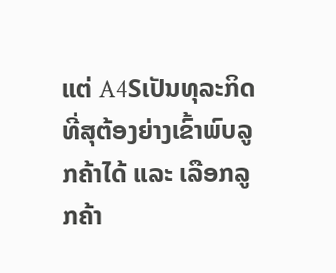ແຕ່ A4Sເປັນທຸລະກິດທີ່ສຸຕ້ອງຍ່າງເຂົ້າພົບລູກຄ້າໄດ້ ແລະ ເລືອກລູກຄ້າ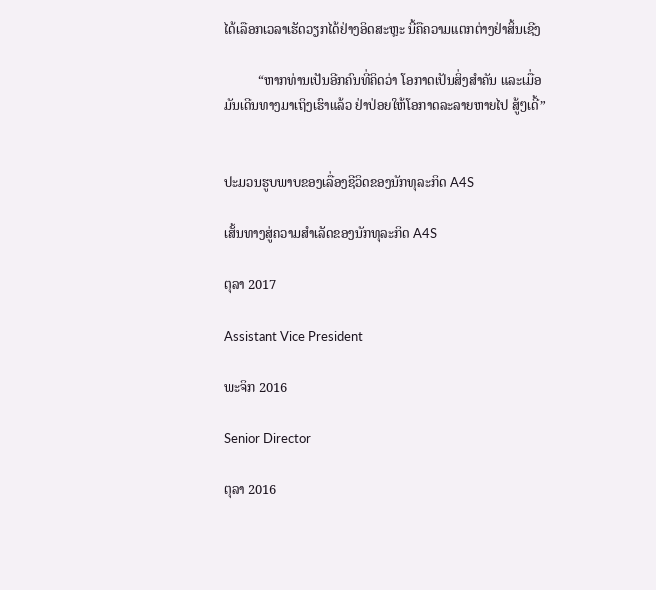ໄດ້ເລືອກເວລາເຮັດວຽກໄດ້ຢ່າງອິດສະຫຼະ ນີ້ຄືຄວາມແຕກຕ່າງຢ່າສິ້ນເຊີງ

          “ຫາກທ່ານເປັນອີກຄົນທີ່ຄິດວ່າ ໂອກາດເປັນສິ່ງສຳຄັນ ແລະເມື່ອມັນເດີນທາງມາເຖິງເຮົາແລ້ວ ຢ່າປ່ອຍໃຫ້ໂອກາດລະລາຍຫາຍໄປ ສູ້ໆເດີ້”


ປະມວນຮູບພາບຂອງເລື່ອງຊີວິດຂອງນັກທຸລະກິດ A4S

ເສັ້ນທາງສູ່ຄວາມສໍາເລັດຂອງນັກທຸລະກິດ A4S

ຕຸລາ 2017

Assistant Vice President

ພະຈິກ 2016

Senior Director

ຕຸລາ 2016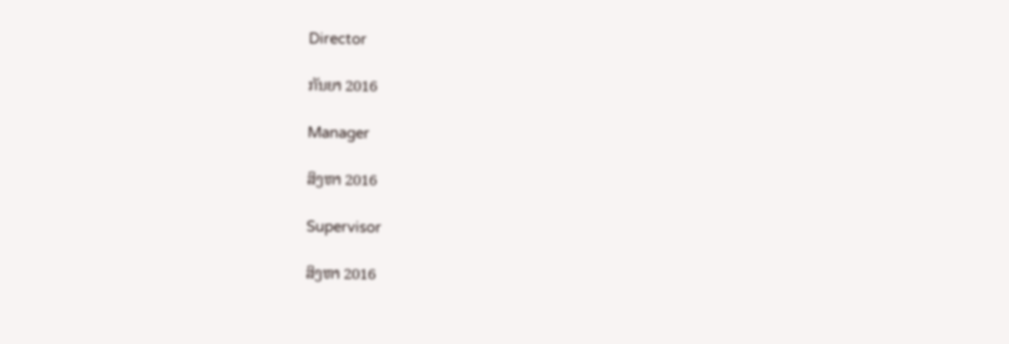Director

ກັນຍາ 2016

Manager

ສິງຫາ 2016

Supervisor

ສິງຫາ 2016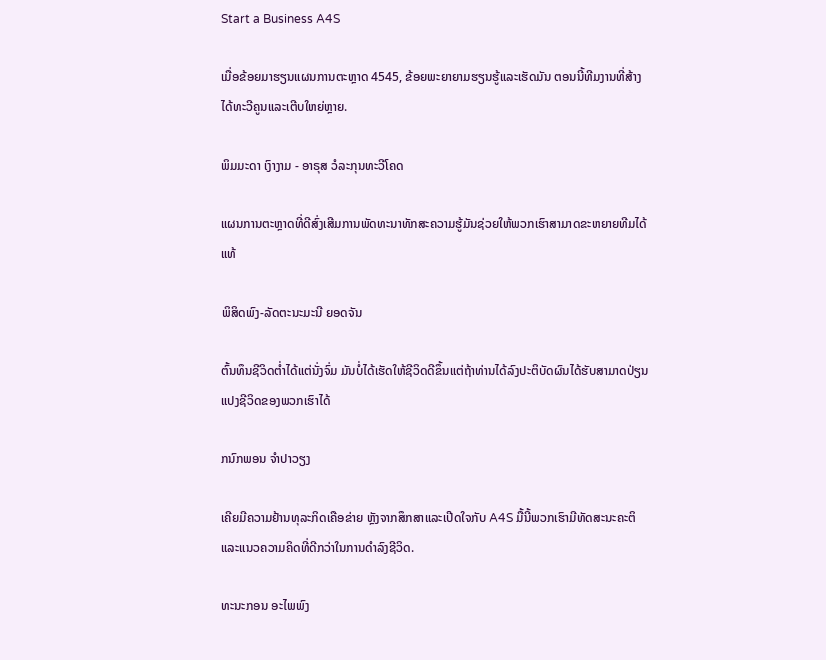Start a Business A4S

ເມື່ອຂ້ອຍມາຮຽນແຜນການຕະຫຼາດ 4545, ຂ້ອຍພະຍາຍາມຮຽນຮູ້ແລະເຮັດມັນ ຕອນນີ້ທີມງານທີ່ສ້າງໄດ້ທະວີຄູນແລະເຕີບໃຫຍ່ຫຼາຍ.

ພິມມະດາ ເງົາງາມ - ອາຣຸສ ວໍລະກຸນທະວີໂຄດ

ແຜນການຕະຫຼາດທີ່ດີສົ່ງເສີມການພັດທະນາທັກສະຄວາມຮູ້ມັນຊ່ວຍໃຫ້ພວກເຮົາສາມາດຂະຫຍາຍທີມໄດ້ແທ້

ພິສິດພົງ-ລັດຕະນະມະນີ ຍອດຈັນ

ຕົ້ນທຶນຊີວິດຕ່ຳໄດ້ແຕ່ນັ່ງຈົ່ມ ມັນບໍ່ໄດ້ເຮັດໃຫ້ຊີວິດດີຂຶ້ນແຕ່ຖ້າທ່ານໄດ້ລົງປະຕິບັດຜົນໄດ້ຮັບສາມາດປ່ຽນແປງຊີວິດຂອງພວກເຮົາໄດ້

ກນົກພອນ ຈຳປາວຽງ

ເຄີຍມີຄວາມຢ້ານທຸລະກິດເຄືອຂ່າຍ ຫຼັງຈາກສຶກສາແລະເປີດໃຈກັບ A4S ມື້ນີ້ພວກເຮົາມີທັດສະນະຄະຕິແລະແນວຄວາມຄິດທີ່ດີກວ່າໃນການດໍາລົງຊີວິດ.

ທະນະກອນ ອະໄພພົງ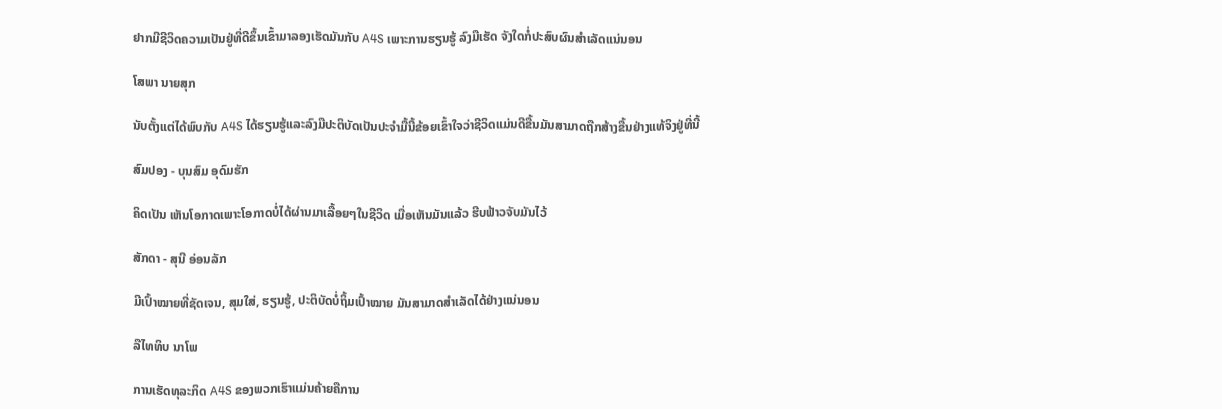ຢາກມີຊີວິດຄວາມເປັນຢູ່ທີ່ດີຂຶ້ນເຂົ້າມາລອງເຮັດມັນກັບ A4S ເພາະການຮຽນຮູ້ ລົງມືເຮັດ ຈັງໃດກໍ່ປະສົບຜົນສຳເລັດແນ່ນອນ

ໂສພາ ນາຍສຸກ

ນັບຕັ້ງແຕ່ໄດ້ພົບກັບ A4S ໄດ້ຮຽນຮູ້ແລະລົງມືປະຕິບັດເປັນປະຈໍາມື້ນີ້ຂ້ອຍເຂົ້າໃຈວ່າຊີວິດແມ່ນດີຂື້ນມັນສາມາດຖືກສ້າງຂື້ນຢ່າງແທ້ຈິງຢູ່ທີ່ນີ້

ສົມປອງ - ບຸນສົມ ອຸດົມຮັກ

ຄິດເປັນ ເຫັນໂອກາດເພາະໂອກາດບໍ່ໄດ້ຜ່ານມາເລື້ອຍໆໃນຊີວິດ ເມື່ອເຫັນມັນແລ້ວ ຮີບຟ້າວຈັບມັນໄວ້

ສັກດາ - ສຸນີ ອ່ອນລັກ

ມີເປົ້າໝາຍທີ່ຊັດເຈນ, ສຸມໃສ່, ຮຽນຮູ້, ປະຕິບັດບໍ່ຖິ້ມເປົ້າໝາຍ ມັນສາມາດສໍາເລັດໄດ້ຢ່າງແນ່ນອນ

ລືໄທທິບ ນາໂພ

ການເຮັດທຸລະກິດ A4S ຂອງພວກເຮົາແມ່ນຄ້າຍຄືການ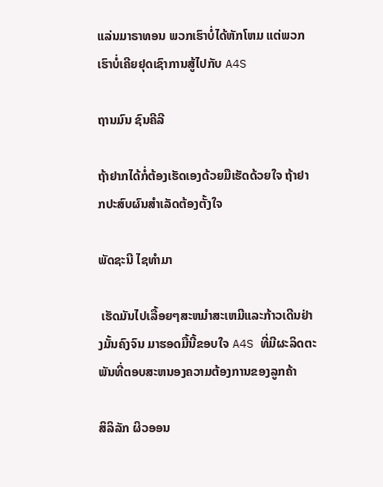ແລ່ນມາຣາທອນ ພວກເຮົາບໍ່ໄດ້ຫັກໂຫມ ແຕ່ພວກເຮົາບໍ່ເຄີຍຢຸດເຊົາການສູ້ໄປກັບ A4S

ຖານມົນ ຊົນຄີລີ

ຖ້າຢາກໄດ້ກໍ່ຕ້ອງເຮັດເອງດ້ວຍມືເຮັດດ້ວຍໃຈ ຖ້າຢາກປະສົບຜົນສຳເລັດຕ້ອງຕັ້ງໃຈ

ພັດຊະນີ ໄຊທຳມາ

 ເຮັດມັນໄປເລື້ອຍໆສະຫມຳສະເຫມີແລະກ້າວເດີນຢ່າງມັ້ນຄົງຈົນ ມາຮອດມື້ນີ້ຂອບໃຈ A4S ທີ່ມີຜະລິດຕະພັນທີ່ຕອບສະຫນອງຄວາມຕ້ອງການຂອງລູກຄ້າ

ສິລິລັກ ຜິວອອນ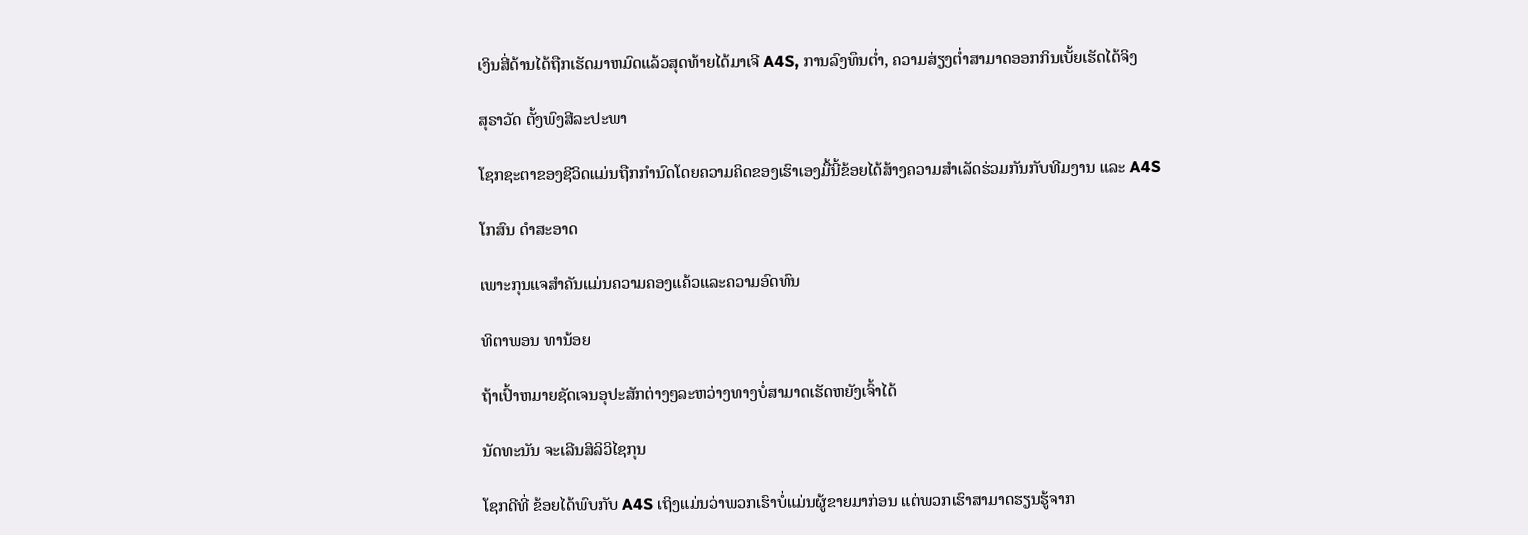ເງິນສີ່ດ້ານໄດ້ຖືກເຮັດມາຫມົດແລ້ວສຸດທ້າຍໄດ້ມາເຈີ A4S, ການລົງທຶນຕ່ຳ, ຄວາມສ່ຽງຕ່ຳສາມາດອອກກິນເບັ້ຍເຮັດໄດ້ຈິງ

ສຸຣາວັດ ຕັ້ງພົງສີລະປະພາ

ໂຊກຊະຕາຂອງຊີວິດແມ່ນຖືກກໍານົດໂດຍຄວາມຄິດຂອງເຮົາເອງມື້ນີ້ຂ້ອຍໄດ້ສ້າງຄວາມສໍາເລັດຮ່ວມກັນກັບທີມງານ ແລະ A4S

ໂກສົນ ດໍາສະອາດ

ເພາະກຸນແຈສໍາຄັນແມ່ນຄວາມຄອງແຄ້ວແລະຄວາມອົດທົນ

ທິຕາພອນ ທານ້ອຍ

ຖ້າເປົ້າຫມາຍຊັດເຈນອຸປະສັກຕ່າງໆລະຫວ່າງທາງບໍ່ສາມາດເຮັດຫຍັງເຈົ້າໄດ້

ນັດທະນັນ ຈະເລີນສິລິວິໄຊກຸນ

ໂຊກດີທີ່ ຂ້ອຍໄດ້ພົບກັບ A4S ເຖິງແມ່ນວ່າພວກເຮົາບໍ່ແມ່ນຜູ້ຂາຍມາກ່ອນ ແຕ່ພວກເຮົາສາມາດຮຽນຮູ້ຈາກ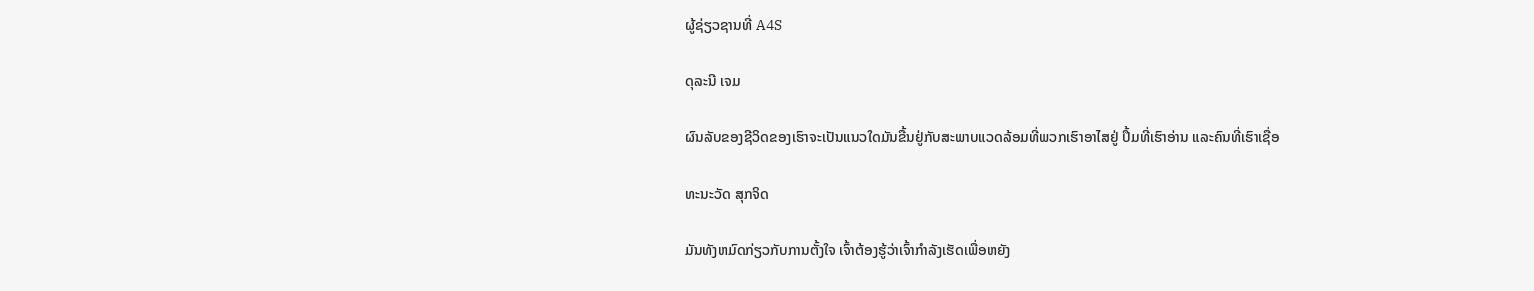ຜູ້ຊ່ຽວຊານທີ່ A4S

ດຸລະນີ ເຈມ

ຜົນລັບຂອງຊີວິດຂອງເຮົາຈະເປັນແນວໃດມັນຂື້ນຢູ່ກັບສະພາບແວດລ້ອມທີ່ພວກເຮົາອາໄສຢູ່ ປຶ້ມທີ່ເຮົາອ່ານ ແລະຄົນທີ່ເຮົາເຊື່ອ

ທະນະວັດ ສຸກຈິດ

ມັນທັງຫມົດກ່ຽວກັບການຕັ້ງໃຈ ເຈົ້າຕ້ອງຮູ້ວ່າເຈົ້າກຳລັງເຮັດເພື່ອຫຍັງ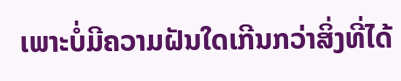ເພາະບໍ່ມີຄວາມຝັນໃດເກີນກວ່າສິ່ງທີ່ໄດ້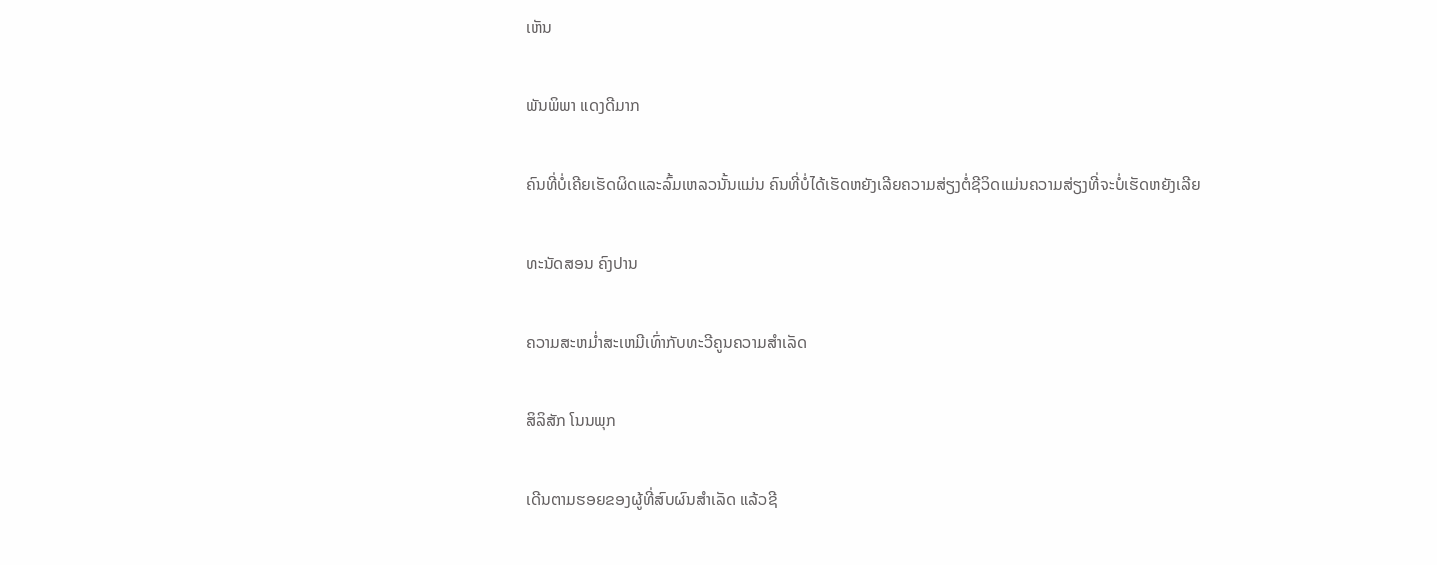ເຫັນ

ພັນພິພາ ແດງດີມາກ

ຄົນທີ່ບໍ່ເຄີຍເຮັດຜິດແລະລົ້ມເຫລວນັ້ນແມ່ນ ຄົນທີ່ບໍ່ໄດ້ເຮັດຫຍັງເລີຍຄວາມສ່ຽງຕໍ່ຊີວິດແມ່ນຄວາມສ່ຽງທີ່ຈະບໍ່ເຮັດຫຍັງເລີຍ

ທະນັດສອນ ຄົງປານ

ຄວາມສະຫມ່ຳສະເຫມີເທົ່າກັບທະວີຄູນຄວາມສໍາເລັດ

ສິລິສັກ ໂນນພຸກ

ເດີນຕາມຮອຍຂອງຜູ້ທີ່ສົບຜົນສໍາເລັດ ແລ້ວຊີ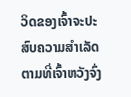ວິດຂອງເຈົ້າຈະປະສົບຄວາມສຳເລັດຕາມທີ່ເຈົ້າຫວັງຈົ່ງ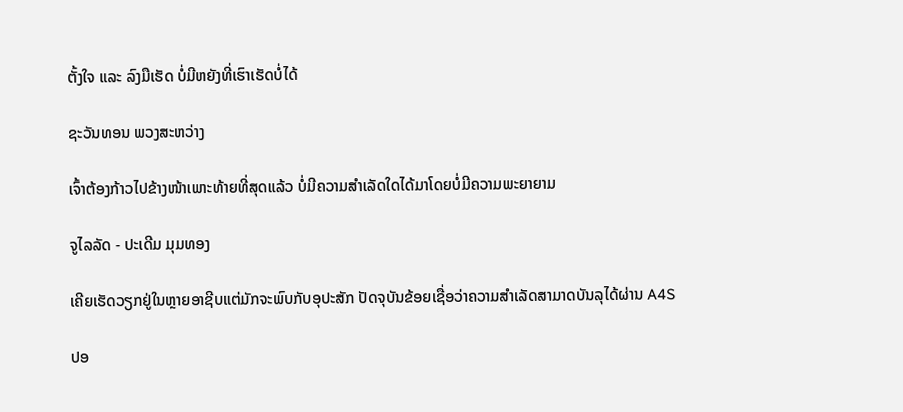ຕັ້ງໃຈ ແລະ ລົງມືເຮັດ ບໍ່ມີຫຍັງທີ່ເຮົາເຮັດບໍ່ໄດ້

ຊະວັນທອນ ພວງສະຫວ່າງ

ເຈົ້າຕ້ອງກ້າວໄປຂ້າງໜ້າເພາະທ້າຍທີ່ສຸດແລ້ວ ບໍ່ມີຄວາມສໍາເລັດໃດໄດ້ມາໂດຍບໍ່ມີຄວາມພະຍາຍາມ

ຈູໄລລັດ - ປະເດີມ ມຸມທອງ

ເຄີຍເຮັດວຽກຢູ່ໃນຫຼາຍອາຊີບແຕ່ມັກຈະພົບກັບອຸປະສັກ ປັດຈຸບັນຂ້ອຍເຊື່ອວ່າຄວາມສໍາເລັດສາມາດບັນລຸໄດ້ຜ່ານ A4S

ປອ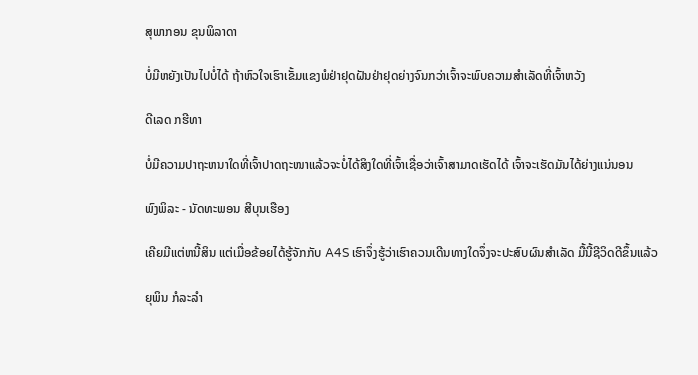ສຸພາກອນ ຂຸນພິລາດາ

ບໍ່ມີຫຍັງເປັນໄປບໍ່ໄດ້ ຖ້າຫົວໃຈເຮົາເຂັ້ມແຂງພໍຢ່າຢຸດຝັນຢ່າຢຸດຍ່າງຈົນກວ່າເຈົ້າຈະພົບຄວາມສຳເລັດທີ່ເຈົ້າຫວັງ

ດີເລດ ກຮີທາ

ບໍ່ມີຄວາມປາຖະຫນາໃດທີ່ເຈົ້າປາດຖະໜາແລ້ວຈະບໍ່ໄດ້ສິງໃດທີ່ເຈົ້າເຊື່ອວ່າເຈົ້າສາມາດເຮັດໄດ້ ເຈົ້າຈະເຮັດມັນໄດ້ຍ່າງແນ່ນອນ

ພົງພິລະ - ນັດທະພອນ ສີບຸນເຮືອງ

ເຄີຍມີແຕ່ຫນີ້ສິນ ແຕ່ເມື່ອຂ້ອຍໄດ້ຮູ້ຈັກກັບ A4S ເຮົາຈຶ່ງຮູ້ວ່າເຮົາຄວນເດີນທາງໃດຈຶ່ງຈະປະສົບຜົນສຳເລັດ ມື້ນີ້ຊີວິດດີຂຶ້ນແລ້ວ

ຍຸພິນ ກໍລະລຳ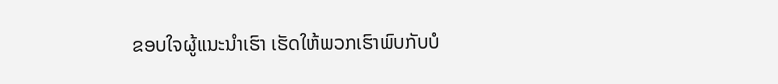ຂອບໃຈຜູ້ແນະນຳເຮົາ ເຮັດໃຫ້ພວກເຮົາພົບກັບບໍ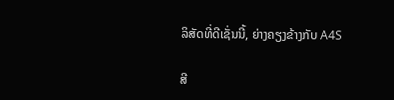ລິສັດທີ່ດີເຊັ່ນນີ້, ຍ່າງຄຽງຂ້າງກັບ A4S

ສີ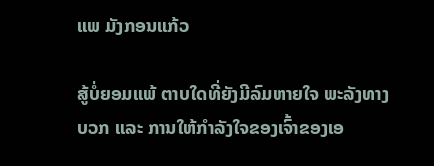ແພ ມັງກອນແກ້ວ

ສູ້ບໍ່ຍອມແພ້ ຕາບໃດທີ່ຍັງມີລົມຫາຍໃຈ ພະລັງທາງບວກ ແລະ ການໃຫ້ກຳລັງໃຈຂອງເຈົ້າຂອງເອ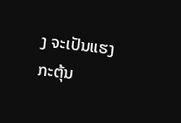ງ ຈະເປັນແຮງກະຕຸ້ນ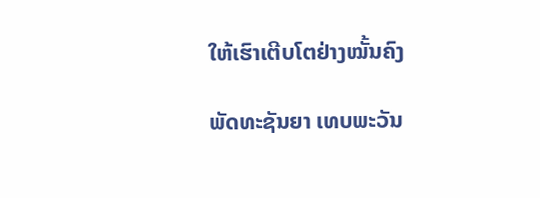ໃຫ້ເຮົາເຕີບໂຕຢ່າງໝັ້ນຄົງ

ພັດທະຊັນຍາ ເທບພະວັນ